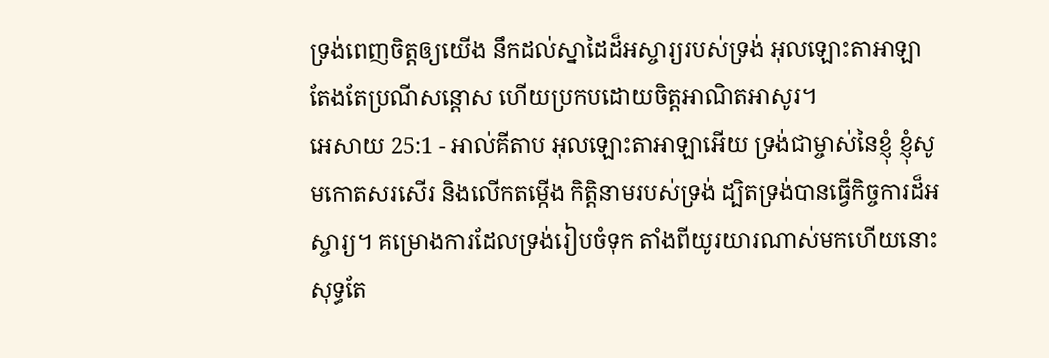ទ្រង់ពេញចិត្តឲ្យយើង នឹកដល់ស្នាដៃដ៏អស្ចារ្យរបស់ទ្រង់ អុលឡោះតាអាឡាតែងតែប្រណីសន្ដោស ហើយប្រកបដោយចិត្តអាណិតអាសូរ។
អេសាយ 25:1 - អាល់គីតាប អុលឡោះតាអាឡាអើយ ទ្រង់ជាម្ចាស់នៃខ្ញុំ ខ្ញុំសូមកោតសរសើរ និងលើកតម្កើង កិត្តិនាមរបស់ទ្រង់ ដ្បិតទ្រង់បានធ្វើកិច្ចការដ៏អស្ចារ្យ។ គម្រោងការដែលទ្រង់រៀបចំទុក តាំងពីយូរយារណាស់មកហើយនោះ សុទ្ធតែ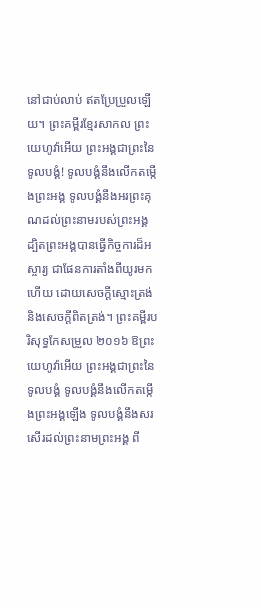នៅជាប់លាប់ ឥតប្រែប្រួលឡើយ។ ព្រះគម្ពីរខ្មែរសាកល ព្រះយេហូវ៉ាអើយ ព្រះអង្គជាព្រះនៃទូលបង្គំ! ទូលបង្គំនឹងលើកតម្កើងព្រះអង្គ ទូលបង្គំនឹងអរព្រះគុណដល់ព្រះនាមរបស់ព្រះអង្គ ដ្បិតព្រះអង្គបានធ្វើកិច្ចការដ៏អស្ចារ្យ ជាផែនការតាំងពីយូរមកហើយ ដោយសេចក្ដីស្មោះត្រង់ និងសេចក្ដីពិតត្រង់។ ព្រះគម្ពីរបរិសុទ្ធកែសម្រួល ២០១៦ ឱព្រះយេហូវ៉ាអើយ ព្រះអង្គជាព្រះនៃទូលបង្គំ ទូលបង្គំនឹងលើកតម្កើងព្រះអង្គឡើង ទូលបង្គំនឹងសរសើរដល់ព្រះនាមព្រះអង្គ ពី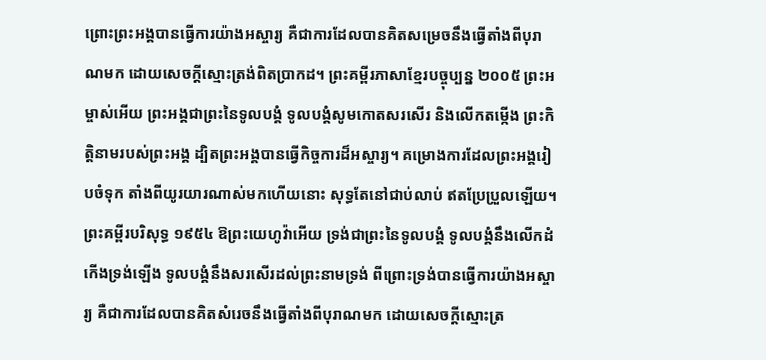ព្រោះព្រះអង្គបានធ្វើការយ៉ាងអស្ចារ្យ គឺជាការដែលបានគិតសម្រេចនឹងធ្វើតាំងពីបុរាណមក ដោយសេចក្ដីស្មោះត្រង់ពិតប្រាកដ។ ព្រះគម្ពីរភាសាខ្មែរបច្ចុប្បន្ន ២០០៥ ព្រះអម្ចាស់អើយ ព្រះអង្គជាព្រះនៃទូលបង្គំ ទូលបង្គំសូមកោតសរសើរ និងលើកតម្កើង ព្រះកិត្តិនាមរបស់ព្រះអង្គ ដ្បិតព្រះអង្គបានធ្វើកិច្ចការដ៏អស្ចារ្យ។ គម្រោងការដែលព្រះអង្គរៀបចំទុក តាំងពីយូរយារណាស់មកហើយនោះ សុទ្ធតែនៅជាប់លាប់ ឥតប្រែប្រួលឡើយ។ ព្រះគម្ពីរបរិសុទ្ធ ១៩៥៤ ឱព្រះយេហូវ៉ាអើយ ទ្រង់ជាព្រះនៃទូលបង្គំ ទូលបង្គំនឹងលើកដំកើងទ្រង់ឡើង ទូលបង្គំនឹងសរសើរដល់ព្រះនាមទ្រង់ ពីព្រោះទ្រង់បានធ្វើការយ៉ាងអស្ចារ្យ គឺជាការដែលបានគិតសំរេចនឹងធ្វើតាំងពីបុរាណមក ដោយសេចក្ដីស្មោះត្រ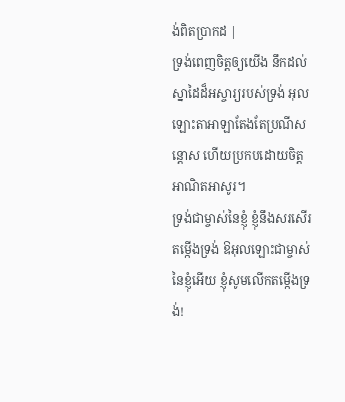ង់ពិតប្រាកដ |
ទ្រង់ពេញចិត្តឲ្យយើង នឹកដល់ស្នាដៃដ៏អស្ចារ្យរបស់ទ្រង់ អុលឡោះតាអាឡាតែងតែប្រណីសន្ដោស ហើយប្រកបដោយចិត្តអាណិតអាសូរ។
ទ្រង់ជាម្ចាស់នៃខ្ញុំ ខ្ញុំនឹងសរសើរតម្កើងទ្រង់ ឱអុលឡោះជាម្ចាស់នៃខ្ញុំអើយ ខ្ញុំសូមលើកតម្កើងទ្រង់!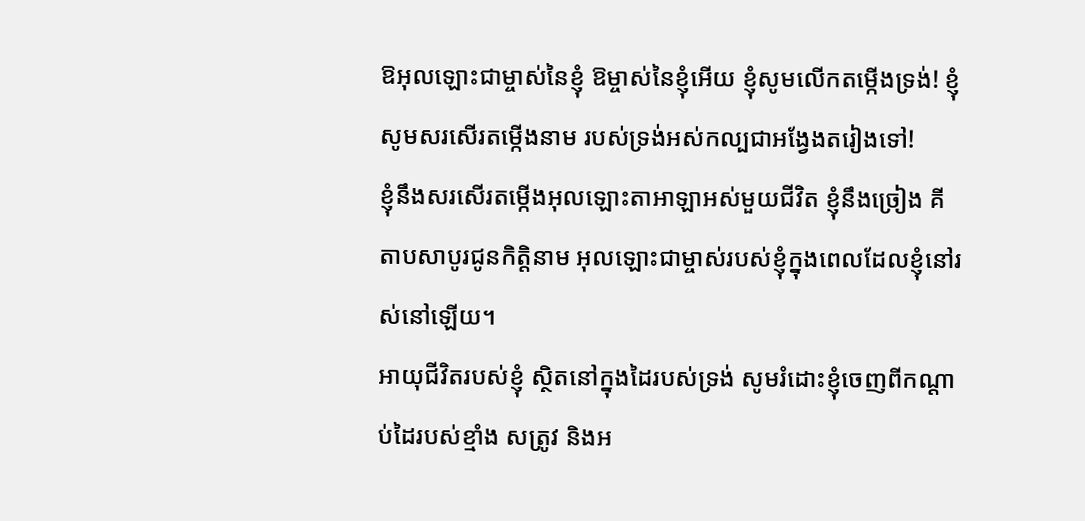ឱអុលឡោះជាម្ចាស់នៃខ្ញុំ ឱម្ចាស់នៃខ្ញុំអើយ ខ្ញុំសូមលើកតម្កើងទ្រង់! ខ្ញុំសូមសរសើរតម្កើងនាម របស់ទ្រង់អស់កល្បជាអង្វែងតរៀងទៅ!
ខ្ញុំនឹងសរសើរតម្កើងអុលឡោះតាអាឡាអស់មួយជីវិត ខ្ញុំនឹងច្រៀង គីតាបសាបូរជូនកិត្តិនាម អុលឡោះជាម្ចាស់របស់ខ្ញុំក្នុងពេលដែលខ្ញុំនៅរស់នៅឡើយ។
អាយុជីវិតរបស់ខ្ញុំ ស្ថិតនៅក្នុងដៃរបស់ទ្រង់ សូមរំដោះខ្ញុំចេញពីកណ្ដាប់ដៃរបស់ខ្មាំង សត្រូវ និងអ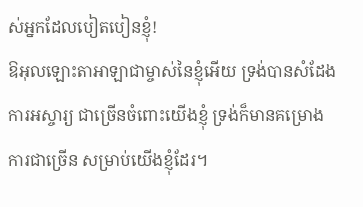ស់អ្នកដែលបៀតបៀនខ្ញុំ!
ឱអុលឡោះតាអាឡាជាម្ចាស់នៃខ្ញុំអើយ ទ្រង់បានសំដែងការអស្ចារ្យ ជាច្រើនចំពោះយើងខ្ញុំ ទ្រង់ក៏មានគម្រោងការជាច្រើន សម្រាប់យើងខ្ញុំដែរ។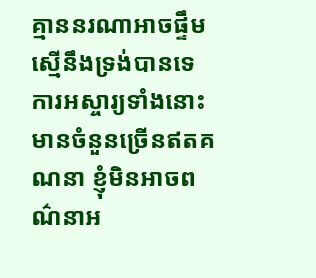គ្មាននរណាអាចផ្ទឹមស្មើនឹងទ្រង់បានទេ ការអស្ចារ្យទាំងនោះមានចំនួនច្រើនឥតគណនា ខ្ញុំមិនអាចពណ៌នាអ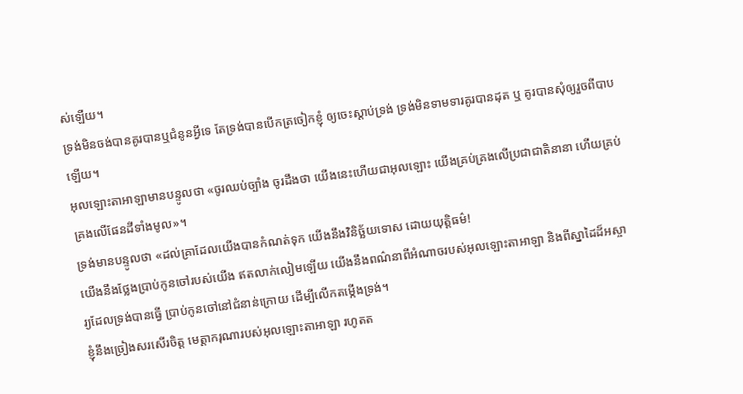ស់ឡើយ។
ទ្រង់មិនចង់បានគូរបានឬជំនូនអ្វីទេ តែទ្រង់បានបើកត្រចៀកខ្ញុំ ឲ្យចេះស្ដាប់ទ្រង់ ទ្រង់មិនទាមទារគូរបានដុត ឬ គូរបានសុំឲ្យរួចពីបាបឡើយ។
អុលឡោះតាអាឡាមានបន្ទូលថា «ចូរឈប់ច្បាំង ចូរដឹងថា យើងនេះហើយជាអុលឡោះ យើងគ្រប់គ្រងលើប្រជាជាតិនានា ហើយគ្រប់គ្រងលើផែនដីទាំងមូល»។
ទ្រង់មានបន្ទូលថា «ដល់គ្រាដែលយើងបានកំណត់ទុក យើងនឹងវិនិច្ឆ័យទោស ដោយយុត្តិធម៌!
យើងនឹងថ្លែងប្រាប់កូនចៅរបស់យើង ឥតលាក់លៀមឡើយ យើងនឹងពណ៌នាពីអំណាចរបស់អុលឡោះតាអាឡា និងពីស្នាដៃដ៏អស្ចារ្យដែលទ្រង់បានធ្វើ ប្រាប់កូនចៅនៅជំនាន់ក្រោយ ដើម្បីលើកតម្កើងទ្រង់។
ខ្ញុំនឹងច្រៀងសរសើរចិត្ត មេត្តាករុណារបស់អុលឡោះតាអាឡា រហូតត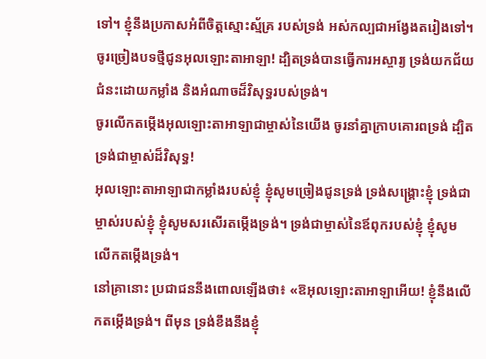ទៅ។ ខ្ញុំនឹងប្រកាសអំពីចិត្តស្មោះស្ម័គ្រ របស់ទ្រង់ អស់កល្បជាអង្វែងតរៀងទៅ។
ចូរច្រៀងបទថ្មីជូនអុលឡោះតាអាឡា! ដ្បិតទ្រង់បានធ្វើការអស្ចារ្យ ទ្រង់យកជ័យជំនះដោយកម្លាំង និងអំណាចដ៏វិសុទ្ធរបស់ទ្រង់។
ចូរលើកតម្កើងអុលឡោះតាអាឡាជាម្ចាស់នៃយើង ចូរនាំគ្នាក្រាបគោរពទ្រង់ ដ្បិតទ្រង់ជាម្ចាស់ដ៏វិសុទ្ធ!
អុលឡោះតាអាឡាជាកម្លាំងរបស់ខ្ញុំ ខ្ញុំសូមច្រៀងជូនទ្រង់ ទ្រង់សង្គ្រោះខ្ញុំ ទ្រង់ជាម្ចាស់របស់ខ្ញុំ ខ្ញុំសូមសរសើរតម្កើងទ្រង់។ ទ្រង់ជាម្ចាស់នៃឪពុករបស់ខ្ញុំ ខ្ញុំសូមលើកតម្កើងទ្រង់។
នៅគ្រានោះ ប្រជាជននឹងពោលឡើងថា៖ «ឱអុលឡោះតាអាឡាអើយ! ខ្ញុំនឹងលើកតម្កើងទ្រង់។ ពីមុន ទ្រង់ខឹងនឹងខ្ញុំ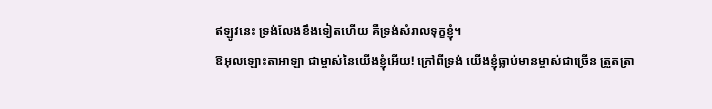ឥឡូវនេះ ទ្រង់លែងខឹងទៀតហើយ គឺទ្រង់សំរាលទុក្ខខ្ញុំ។
ឱអុលឡោះតាអាឡា ជាម្ចាស់នៃយើងខ្ញុំអើយ! ក្រៅពីទ្រង់ យើងខ្ញុំធ្លាប់មានម្ចាស់ជាច្រើន ត្រួតត្រា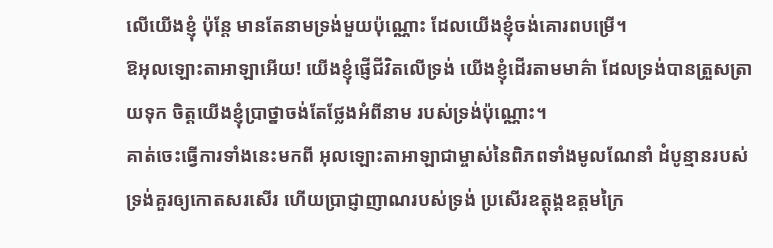លើយើងខ្ញុំ ប៉ុន្តែ មានតែនាមទ្រង់មួយប៉ុណ្ណោះ ដែលយើងខ្ញុំចង់គោរពបម្រើ។
ឱអុលឡោះតាអាឡាអើយ! យើងខ្ញុំផ្ញើជីវិតលើទ្រង់ យើងខ្ញុំដើរតាមមាគ៌ា ដែលទ្រង់បានត្រួសត្រាយទុក ចិត្តយើងខ្ញុំប្រាថ្នាចង់តែថ្លែងអំពីនាម របស់ទ្រង់ប៉ុណ្ណោះ។
គាត់ចេះធ្វើការទាំងនេះមកពី អុលឡោះតាអាឡាជាម្ចាស់នៃពិភពទាំងមូលណែនាំ ដំបូន្មានរបស់ទ្រង់គួរឲ្យកោតសរសើរ ហើយប្រាជ្ញាញាណរបស់ទ្រង់ ប្រសើរឧត្ដុង្គឧត្ដមក្រៃ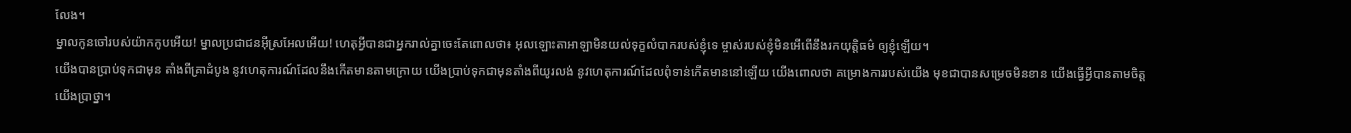លែង។
ម្នាលកូនចៅរបស់យ៉ាកកូបអើយ! ម្នាលប្រជាជនអ៊ីស្រអែលអើយ! ហេតុអ្វីបានជាអ្នករាល់គ្នាចេះតែពោលថា៖ អុលឡោះតាអាឡាមិនយល់ទុក្ខលំបាករបស់ខ្ញុំទេ ម្ចាស់របស់ខ្ញុំមិនអើពើនឹងរកយុត្តិធម៌ ឲ្យខ្ញុំឡើយ។
យើងបានប្រាប់ទុកជាមុន តាំងពីគ្រាដំបូង នូវហេតុការណ៍ដែលនឹងកើតមានតាមក្រោយ យើងប្រាប់ទុកជាមុនតាំងពីយូរលង់ នូវហេតុការណ៍ដែលពុំទាន់កើតមាននៅឡើយ យើងពោលថា គម្រោងការរបស់យើង មុខជាបានសម្រេចមិនខាន យើងធ្វើអ្វីបានតាមចិត្តយើងប្រាថ្នា។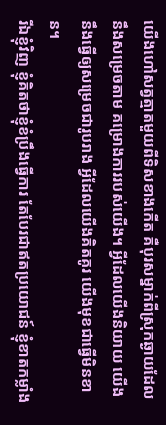យើងហៅសត្វត្មាតមួយពីទិសខាងកើត គឺបុរសម្នាក់ពីស្រុកឆ្ងាយដែលនឹងសម្រេចតាម គម្រោងការរបស់យើង។ អ្វីដែលយើងនិយាយ យើងនឹងធ្វើឲ្យសម្រេចជារូបរាង អ្វីដែលយើងគិតគូរ យើងមុខជាធ្វើមិនខាន។
រីឯខ្ញុំវិញ ខ្ញុំគិតថាខ្ញុំខំប្រឹងធ្វើការ តែបែរជាឥតប្រយោជន៍ ខ្ញុំខាតកម្លាំង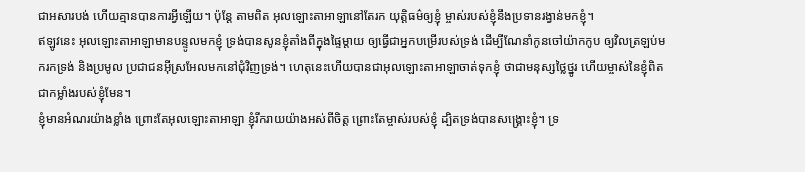ជាអសារបង់ ហើយគ្មានបានការអ្វីឡើយ។ ប៉ុន្តែ តាមពិត អុលឡោះតាអាឡានៅតែរក យុត្តិធម៌ឲ្យខ្ញុំ ម្ចាស់របស់ខ្ញុំនឹងប្រទានរង្វាន់មកខ្ញុំ។
ឥឡូវនេះ អុលឡោះតាអាឡាមានបន្ទូលមកខ្ញុំ ទ្រង់បានសូនខ្ញុំតាំងពីក្នុងផ្ទៃម្ដាយ ឲ្យធ្វើជាអ្នកបម្រើរបស់ទ្រង់ ដើម្បីណែនាំកូនចៅយ៉ាកកូប ឲ្យវិលត្រឡប់មករកទ្រង់ និងប្រមូល ប្រជាជនអ៊ីស្រអែលមកនៅជុំវិញទ្រង់។ ហេតុនេះហើយបានជាអុលឡោះតាអាឡាចាត់ទុកខ្ញុំ ថាជាមនុស្សថ្លៃថ្នូរ ហើយម្ចាស់នៃខ្ញុំពិតជាកម្លាំងរបស់ខ្ញុំមែន។
ខ្ញុំមានអំណរយ៉ាងខ្លាំង ព្រោះតែអុលឡោះតាអាឡា ខ្ញុំរីករាយយ៉ាងអស់ពីចិត្ត ព្រោះតែម្ចាស់របស់ខ្ញុំ ដ្បិតទ្រង់បានសង្គ្រោះខ្ញុំ។ ទ្រ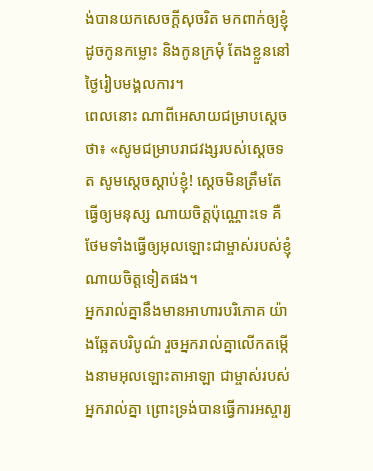ង់បានយកសេចក្ដីសុចរិត មកពាក់ឲ្យខ្ញុំ ដូចកូនកម្លោះ និងកូនក្រមុំ តែងខ្លួននៅថ្ងៃរៀបមង្គលការ។
ពេលនោះ ណាពីអេសាយជម្រាបស្តេចថា៖ «សូមជម្រាបរាជវង្សរបស់ស្តេចទត សូមស្តេចស្តាប់ខ្ញុំ! ស្តេចមិនត្រឹមតែធ្វើឲ្យមនុស្ស ណាយចិត្តប៉ុណ្ណោះទេ គឺថែមទាំងធ្វើឲ្យអុលឡោះជាម្ចាស់របស់ខ្ញុំ ណាយចិត្តទៀតផង។
អ្នករាល់គ្នានឹងមានអាហារបរិភោគ យ៉ាងឆ្អែតបរិបូណ៌ រួចអ្នករាល់គ្នាលើកតម្កើងនាមអុលឡោះតាអាឡា ជាម្ចាស់របស់អ្នករាល់គ្នា ព្រោះទ្រង់បានធ្វើការអស្ចារ្យ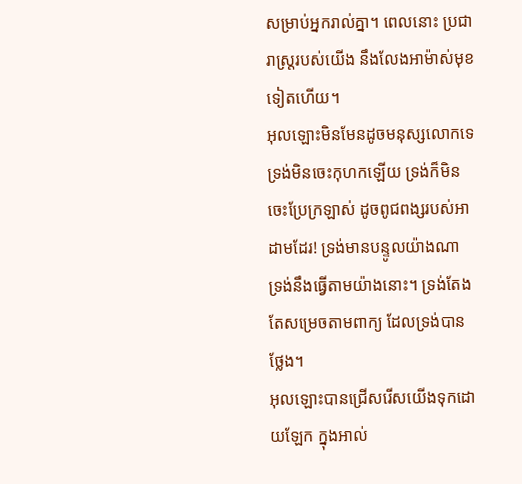សម្រាប់អ្នករាល់គ្នា។ ពេលនោះ ប្រជារាស្ត្ររបស់យើង នឹងលែងអាម៉ាស់មុខទៀតហើយ។
អុលឡោះមិនមែនដូចមនុស្សលោកទេ ទ្រង់មិនចេះកុហកឡើយ ទ្រង់ក៏មិនចេះប្រែក្រឡាស់ ដូចពូជពង្សរបស់អាដាមដែរ! ទ្រង់មានបន្ទូលយ៉ាងណា ទ្រង់នឹងធ្វើតាមយ៉ាងនោះ។ ទ្រង់តែងតែសម្រេចតាមពាក្យ ដែលទ្រង់បានថ្លែង។
អុលឡោះបានជ្រើសរើសយើងទុកដោយឡែក ក្នុងអាល់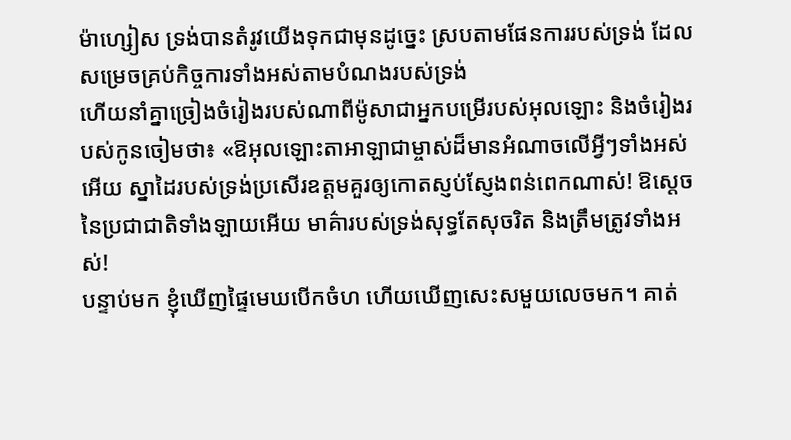ម៉ាហ្សៀស ទ្រង់បានតំរូវយើងទុកជាមុនដូច្នេះ ស្របតាមផែនការរបស់ទ្រង់ ដែលសម្រេចគ្រប់កិច្ចការទាំងអស់តាមបំណងរបស់ទ្រង់
ហើយនាំគ្នាច្រៀងចំរៀងរបស់ណាពីម៉ូសាជាអ្នកបម្រើរបស់អុលឡោះ និងចំរៀងរបស់កូនចៀមថា៖ «ឱអុលឡោះតាអាឡាជាម្ចាស់ដ៏មានអំណាចលើអ្វីៗទាំងអស់អើយ ស្នាដៃរបស់ទ្រង់ប្រសើរឧត្ដមគួរឲ្យកោតស្ញប់ស្ញែងពន់ពេកណាស់! ឱស្តេចនៃប្រជាជាតិទាំងឡាយអើយ មាគ៌ារបស់ទ្រង់សុទ្ធតែសុចរិត និងត្រឹមត្រូវទាំងអស់!
បន្ទាប់មក ខ្ញុំឃើញផ្ទៃមេឃបើកចំហ ហើយឃើញសេះសមួយលេចមក។ គាត់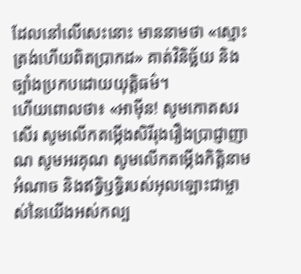ដែលនៅលើសេះនោះ មាននាមថា «ស្មោះត្រង់ហើយពិតប្រាកដ» គាត់វិនិច្ឆ័យ និងច្បាំងប្រកបដោយយុត្ដិធម៌។
ហើយពោលថា៖ «អាម៉ីន! សូមកោតសរសើរ សូមលើកតម្កើងសិរីរុងរឿងប្រាជ្ញាញាណ សូមអរគុណ សូមលើកតម្កើងកិត្ដិនាម អំណាច និងឥទ្ធិឫទ្ធិរបស់អុលឡោះជាម្ចាស់នៃយើងអស់កល្ប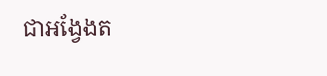ជាអង្វែងត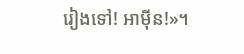រៀងទៅ! អាម៉ីន!»។